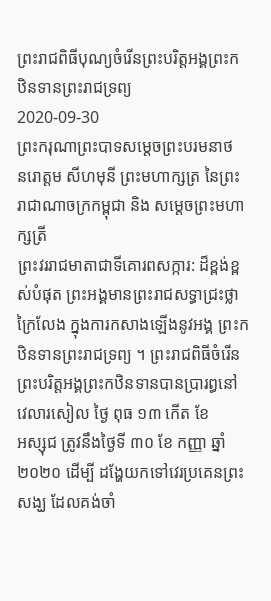ព្រះរាជពិធីបុណ្យចំរើនព្រះបរិត្តអង្គព្រះកឋិនទានព្រះរាជទ្រព្យ
2020-09-30
ព្រះករុណាព្រះបាទសម្តេចព្រះបរមនាថ
នរោត្តម សីហមុនី ព្រះមហាក្សត្រ នៃព្រះរាជាណាចក្រកម្ពុជា និង សម្តេចព្រះមហាក្សត្រី
ព្រះវររាជមាតាជាទីគោរពសក្ការ: ដ៏ខ្ពង់ខ្ពស់បំផុត ព្រះអង្គមានព្រះរាជសទ្ធាជ្រះថ្លាក្រៃលែង ក្នុងការកសាងឡើងនូវអង្គ ព្រះកឋិនទានព្រះរាជទ្រព្យ ។ ព្រះរាជពិធីចំរើនព្រះបរិត្តអង្គព្រះកឋិនទានបានប្រារព្ធនៅ វេលារសៀល ថ្ងៃ ពុធ ១៣ កើត ខែ
អស្សុជ ត្រូវនឹងថ្ងៃទី ៣០ ខែ កញ្ញា ឆ្នាំ ២០២០ ដើម្បី ដង្ហែយកទៅវេរប្រគេនព្រះសង្ឃ ដែលគង់ចាំ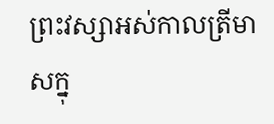ព្រះវស្សាអស់កាលត្រីមាសក្នុ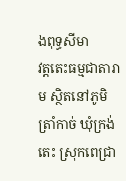ងពុទ្ធសីមា
វត្តតេះធម្មជាតារាម ស្ថិតនៅភូមិត្រាំកាច់ ឃុំក្រង់តេះ ស្រុកពេជ្រា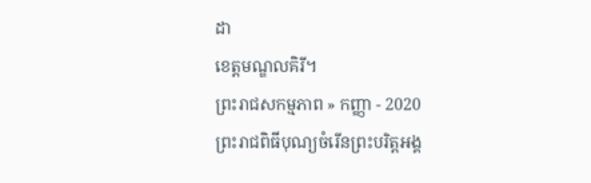ដា
ខេត្តមណ្ឌលគិរី។
ព្រះរាជសកម្មភាព » កញ្ញា - 2020
ព្រះរាជពិធីបុណ្យចំរើនព្រះបរិត្តអង្គ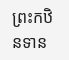ព្រះកឋិនទាន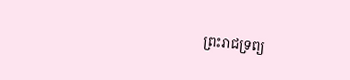ព្រះរាជទ្រព្យ